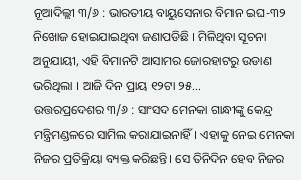ନୂଆଦିଲ୍ଲୀ ୩/୬ : ଭାରତୀୟ ବାୟୁସେନାର ବିମାନ ଇଘ-୩୨ ନିଖୋଜ ହୋଇଯାଇଥିବା ଜଣାପଡିଛି । ମିଳିଥିବା ସୂଚନା ଅନୁଯାୟୀ, ଏହି ବିମାନଟି ଆସାମର ଜୋରହାଟରୁ ଉଡାଣ ଭରିଥିଲା । ଆଜି ଦିନ ପ୍ରାୟ ୧୨ଟା ୨୫...
ଉତ୍ତରପ୍ରଦେଶର ୩/୬ : ସାଂସଦ ମେନକା ଗାନ୍ଧୀଙ୍କୁ କେନ୍ଦ୍ର ମନ୍ତ୍ରିମଣ୍ଡଳରେ ସାମିଲ କରାଯାଇନାହିଁ। ଏହାକୁ ନେଇ ମେନକା ନିଜର ପ୍ରତିକ୍ରିୟା ବ୍ୟକ୍ତ କରିଛନ୍ତି। ସେ ତିନିଦିନ ହେବ ନିଜର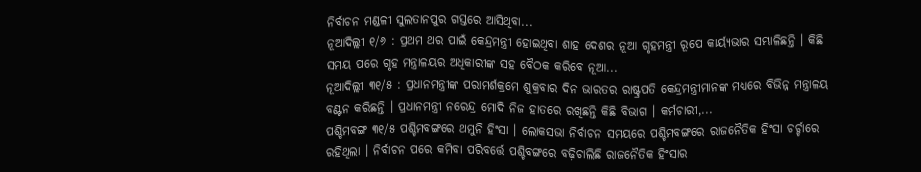ନିର୍ବାଚନ ମଣ୍ଡଳୀ ସୁଲତାନପୁର ଗସ୍ତରେ ଆସିଥିବା...
ନୂଆଦିଲ୍ଲୀ ୧/୬ : ପ୍ରଥମ ଥର ପାଇଁ କେନ୍ଦ୍ରମନ୍ତ୍ରୀ ହୋଇଥିବା ଶାହ ଦେଶର ନୂଆ ଗୃହମନ୍ତ୍ରୀ ରୂପେ କାର୍ୟ୍ୟଭାର ସମ୍ଭାଳିଛନ୍ତି । କିଛି ସମୟ ପରେ ଗୃହ ମନ୍ତ୍ରାଳୟର ଅଧିକାରୀଙ୍କ ସହ ବୈଠକ କରିବେ ନୂଆ...
ନୂଆଦିଲ୍ଲୀ ୩୧/୫ : ପ୍ରଧାନମନ୍ତ୍ରୀଙ୍କ ପରାମର୍ଶକ୍ରମେ ଶୁକ୍ରବାର ଦିନ ଭାରତର ରାଷ୍ଟ୍ରପତି କେନ୍ଦ୍ରମନ୍ତ୍ରୀମାନଙ୍କ ମଧ୍ୟରେ ବିଭିନ୍ନ ମନ୍ତ୍ରାଳୟ ବଣ୍ଟନ କରିଛନ୍ତି । ପ୍ରଧାନମନ୍ତ୍ରୀ ନରେନ୍ଦ୍ର ମୋଦି ନିଜ ହାତରେ ରଖିଛନ୍ତି କିଛି ବିଭାଗ । କର୍ମଚାରୀ,...
ପଶ୍ଚିମବଙ୍ଗ ୩୧/୫ ପଶ୍ଚିମବଙ୍ଗରେ ଥମୁନି ହିଂସା । ଲୋକସଭା ନିର୍ବାଚନ ସମୟରେ ପଶ୍ଚିମବଙ୍ଗରେ ରାଜନୈତିକ ହିଂସା ଚର୍ଚ୍ଚାରେ ରହିଥିଲା । ନିର୍ବାଚନ ପରେ କମିବା ପରିବର୍ତ୍ତେ ପଶ୍ଚିବଙ୍ଗରେ ବଢ଼ିଚାଲିଛି ରାଜନୈତିକ ହିଂସାର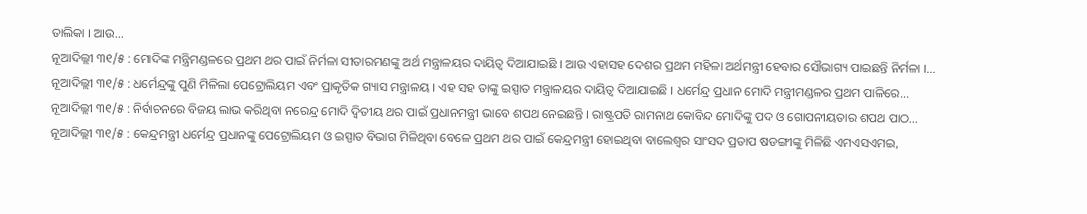ତାଲିକା । ଆଉ...
ନୂଆଦିଲ୍ଲୀ ୩୧/୫ : ମୋଦିଙ୍କ ମନ୍ତ୍ରିମଣ୍ଡଳରେ ପ୍ରଥମ ଥର ପାଇଁ ନିର୍ମଳା ସୀତାରମଣଙ୍କୁ ଅର୍ଥ ମନ୍ତ୍ରାଳୟର ଦାୟିତ୍ୱ ଦିଆଯାଇଛି । ଆଉ ଏହାସହ ଦେଶର ପ୍ରଥମ ମହିଳା ଅର୍ଥମନ୍ତ୍ରୀ ହେବାର ସୌଭାଗ୍ୟ ପାଇଛନ୍ତି ନିର୍ମଳା ।...
ନୂଆଦିଲ୍ଲୀ ୩୧/୫ : ଧର୍ମେନ୍ଦ୍ରଙ୍କୁ ପୁଣି ମିଳିଲା ପେଟ୍ରୋଲିୟମ ଏବଂ ପ୍ରାକୃତିକ ଗ୍ୟାସ ମନ୍ତ୍ରାଳୟ । ଏହ ସହ ତାଙ୍କୁ ଇସ୍ପାତ ମନ୍ତ୍ରାଳୟର ଦାୟିତ୍ୱ ଦିଆଯାଇଛି । ଧର୍ମେନ୍ଦ୍ର ପ୍ରଧାନ ମୋଦି ମନ୍ତ୍ରୀମଣ୍ଡଳର ପ୍ରଥମ ପାଳିରେ...
ନୂଆଦିଲ୍ଲୀ ୩୧/୫ : ନିର୍ବାଚନରେ ବିଜୟ ଲାଭ କରିଥିବା ନରେନ୍ଦ୍ର ମୋଦି ଦ୍ୱିତୀୟ ଥର ପାଇଁ ପ୍ରଧାନମନ୍ତ୍ରୀ ଭାବେ ଶପଥ ନେଇଛନ୍ତି । ରାଷ୍ଟ୍ରପତି ରାମନାଥ କୋବିନ୍ଦ ମୋଦିଙ୍କୁ ପଦ ଓ ଗୋପନୀୟତାର ଶପଥ ପାଠ...
ନୂଆଦିଲ୍ଲୀ ୩୧/୫ : କେନ୍ଦ୍ରମନ୍ତ୍ରୀ ଧର୍ମେନ୍ଦ୍ର ପ୍ରଧାନଙ୍କୁ ପେଟ୍ରୋଲିୟମ ଓ ଇସ୍ପାତ ବିଭାଗ ମିଳିଥିବା ବେଳେ ପ୍ରଥମ ଥର ପାଇଁ କେନ୍ଦ୍ରମନ୍ତ୍ରୀ ହୋଇଥିବା ବାଲେଶ୍ୱର ସାଂସଦ ପ୍ରତାପ ଷଡଙ୍ଗୀଙ୍କୁ ମିଳିଛି ଏମଏସଏମଇ,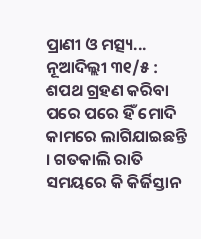ପ୍ରାଣୀ ଓ ମତ୍ସ୍ୟ...
ନୂଆଦିଲ୍ଲୀ ୩୧/୫ : ଶପଥ ଗ୍ରହଣ କରିବା ପରେ ପରେ ହିଁ ମୋଦି କାମରେ ଲାଗିଯାଇଛନ୍ତି । ଗତକାଲି ରାତି ସମୟରେ କି କିର୍ଜିସ୍ତାନ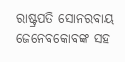ରାଷ୍ଟ୍ରପତି ସୋନରବାୟ ଜେନେବକୋବଙ୍କ ସହ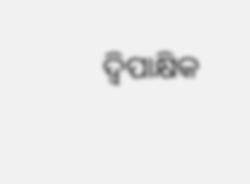ଦ୍ୱିପାକ୍ଷିକ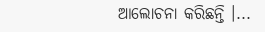ଆଲୋଚନା କରିଛନ୍ତି ।...